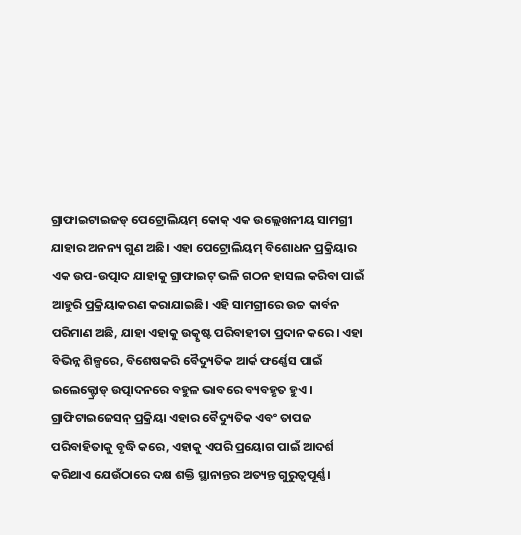ଗ୍ରାଫାଇଟାଇଜଡ୍ ପେଟ୍ରୋଲିୟମ୍ କୋକ୍ ଏକ ଉଲ୍ଲେଖନୀୟ ସାମଗ୍ରୀ ଯାହାର ଅନନ୍ୟ ଗୁଣ ଅଛି। ଏହା ପେଟ୍ରୋଲିୟମ୍ ବିଶୋଧନ ପ୍ରକ୍ରିୟାର ଏକ ଉପ-ଉତ୍ପାଦ ଯାହାକୁ ଗ୍ରାଫାଇଟ୍ ଭଳି ଗଠନ ହାସଲ କରିବା ପାଇଁ ଆହୁରି ପ୍ରକ୍ରିୟାକରଣ କରାଯାଇଛି। ଏହି ସାମଗ୍ରୀରେ ଉଚ୍ଚ କାର୍ବନ ପରିମାଣ ଅଛି, ଯାହା ଏହାକୁ ଉତ୍କୃଷ୍ଟ ପରିବାହୀତା ପ୍ରଦାନ କରେ। ଏହା ବିଭିନ୍ନ ଶିଳ୍ପରେ, ବିଶେଷକରି ବୈଦ୍ୟୁତିକ ଆର୍କ ଫର୍ଣ୍ଣେସ ପାଇଁ ଇଲେକ୍ଟ୍ରୋଡ୍ ଉତ୍ପାଦନରେ ବହୁଳ ଭାବରେ ବ୍ୟବହୃତ ହୁଏ। ଗ୍ରାଫିଟାଇଜେସନ୍ ପ୍ରକ୍ରିୟା ଏହାର ବୈଦ୍ୟୁତିକ ଏବଂ ତାପଜ ପରିବାହିତାକୁ ବୃଦ୍ଧି କରେ, ଏହାକୁ ଏପରି ପ୍ରୟୋଗ ପାଇଁ ଆଦର୍ଶ କରିଥାଏ ଯେଉଁଠାରେ ଦକ୍ଷ ଶକ୍ତି ସ୍ଥାନାନ୍ତର ଅତ୍ୟନ୍ତ ଗୁରୁତ୍ୱପୂର୍ଣ୍ଣ।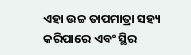ଏହା ଉଚ୍ଚ ତାପମାତ୍ରା ସହ୍ୟ କରିପାରେ ଏବଂ ସ୍ଥିର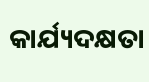କାର୍ଯ୍ୟଦକ୍ଷତା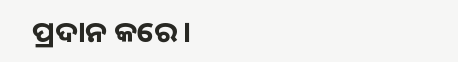ପ୍ରଦାନ କରେ।